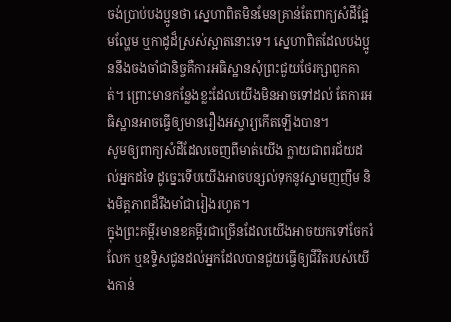ចង់ប្រាប់បងប្អូនថា ស្នេហាពិតមិនមែនគ្រាន់តែពាក្យសំដីផ្អែមល្ហែម ឬកាដូដ៏ស្រស់ស្អាតនោះទេ។ ស្នេហាពិតដែលបងប្អូននឹងចងចាំជានិច្ចគឺការអធិស្ឋានសុំព្រះជួយថែរក្សាពួកគាត់។ ព្រោះមានកន្លែងខ្លះដែលយើងមិនអាចទៅដល់ តែការអធិស្ឋានអាចធ្វើឲ្យមានរឿងអស្ចារ្យកើតឡើងបាន។
សូមឲ្យពាក្យសំដីដែលចេញពីមាត់យើង ក្លាយជាពរជ័យដល់អ្នកដទៃ ដូច្នេះទើបយើងអាចបន្សល់ទុកនូវស្នាមញញឹម និងមិត្តភាពដ៏រឹងមាំជារៀងរហូត។
ក្នុងព្រះគម្ពីរមានខគម្ពីរជាច្រើនដែលយើងអាចយកទៅចែករំលែក ឬឧទ្ទិសជូនដល់អ្នកដែលបានជួយធ្វើឲ្យជីវិតរបស់យើងកាន់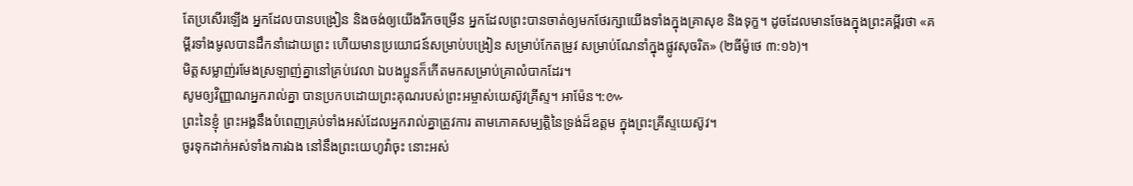តែប្រសើរឡើង អ្នកដែលបានបង្រៀន និងចង់ឲ្យយើងរីកចម្រើន អ្នកដែលព្រះបានចាត់ឲ្យមកថែរក្សាយើងទាំងក្នុងគ្រាសុខ និងទុក្ខ។ ដូចដែលមានចែងក្នុងព្រះគម្ពីរថា «គម្ពីរទាំងមូលបានដឹកនាំដោយព្រះ ហើយមានប្រយោជន៍សម្រាប់បង្រៀន សម្រាប់កែតម្រូវ សម្រាប់ណែនាំក្នុងផ្លូវសុចរិត» (២ធីម៉ូថេ ៣:១៦)។
មិត្តសម្លាញ់រមែងស្រឡាញ់គ្នានៅគ្រប់វេលា ឯបងប្អូនក៏កើតមកសម្រាប់គ្រាលំបាកដែរ។
សូមឲ្យវិញ្ញាណអ្នករាល់គ្នា បានប្រកបដោយព្រះគុណរបស់ព្រះអម្ចាស់យេស៊ូវគ្រីស្ទ។ អាម៉ែន។:៚
ព្រះនៃខ្ញុំ ព្រះអង្គនឹងបំពេញគ្រប់ទាំងអស់ដែលអ្នករាល់គ្នាត្រូវការ តាមភោគសម្បត្តិនៃទ្រង់ដ៏ឧត្តម ក្នុងព្រះគ្រីស្ទយេស៊ូវ។
ចូរទុកដាក់អស់ទាំងការឯង នៅនឹងព្រះយេហូវ៉ាចុះ នោះអស់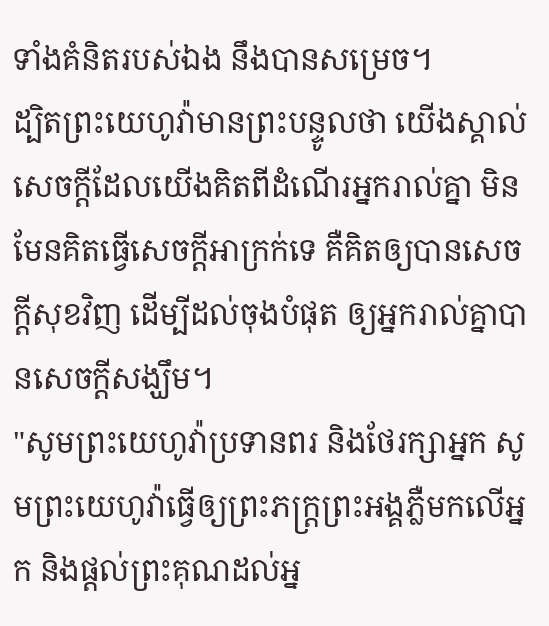ទាំងគំនិតរបស់ឯង នឹងបានសម្រេច។
ដ្បិតព្រះយេហូវ៉ាមានព្រះបន្ទូលថា យើងស្គាល់សេចក្ដីដែលយើងគិតពីដំណើរអ្នករាល់គ្នា មិនមែនគិតធ្វើសេចក្ដីអាក្រក់ទេ គឺគិតឲ្យបានសេចក្ដីសុខវិញ ដើម្បីដល់ចុងបំផុត ឲ្យអ្នករាល់គ្នាបានសេចក្ដីសង្ឃឹម។
"សូមព្រះយេហូវ៉ាប្រទានពរ និងថែរក្សាអ្នក សូមព្រះយេហូវ៉ាធ្វើឲ្យព្រះភក្ត្រព្រះអង្គភ្លឺមកលើអ្នក និងផ្តល់ព្រះគុណដល់អ្ន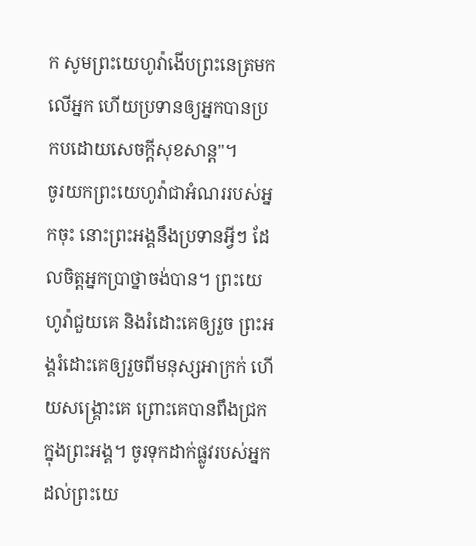ក សូមព្រះយេហូវ៉ាងើបព្រះនេត្រមកលើអ្នក ហើយប្រទានឲ្យអ្នកបានប្រកបដោយសេចក្ដីសុខសាន្ត"។
ចូរយកព្រះយេហូវ៉ាជាអំណររបស់អ្នកចុះ នោះព្រះអង្គនឹងប្រទានអ្វីៗ ដែលចិត្តអ្នកប្រាថ្នាចង់បាន។ ព្រះយេហូវ៉ាជួយគេ និងរំដោះគេឲ្យរួច ព្រះអង្គរំដោះគេឲ្យរួចពីមនុស្សអាក្រក់ ហើយសង្គ្រោះគេ ព្រោះគេបានពឹងជ្រកក្នុងព្រះអង្គ។ ចូរទុកដាក់ផ្លូវរបស់អ្នកដល់ព្រះយេ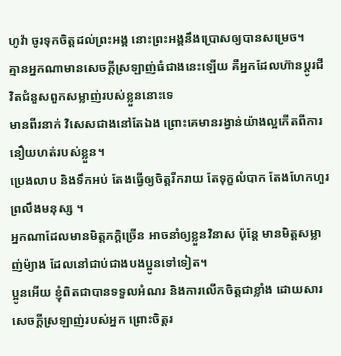ហូវ៉ា ចូរទុកចិត្តដល់ព្រះអង្គ នោះព្រះអង្គនឹងប្រោសឲ្យបានសម្រេច។
គ្មានអ្នកណាមានសេចក្តីស្រឡាញ់ធំជាងនេះឡើយ គឺអ្នកដែលហ៊ានប្តូរជីវិតជំនួសពួកសម្លាញ់របស់ខ្លួននោះទេ
មានពីរនាក់ វិសេសជាងនៅតែឯង ព្រោះគេមានរង្វាន់យ៉ាងល្អកើតពីការនឿយហត់របស់ខ្លួន។
ប្រេងលាប និងទឹកអប់ តែងធ្វើឲ្យចិត្តរីករាយ តែទុក្ខលំបាក តែងហែកហួរព្រលឹងមនុស្ស ។
អ្នកណាដែលមានមិត្តភក្តិច្រើន អាចនាំឲ្យខ្លួនវិនាស ប៉ុន្តែ មានមិត្តសម្លាញ់ម៉្យាង ដែលនៅជាប់ជាងបងប្អូនទៅទៀត។
ប្អូនអើយ ខ្ញុំពិតជាបានទទួលអំណរ និងការលើកចិត្តជាខ្លាំង ដោយសារសេចក្ដីស្រឡាញ់របស់អ្នក ព្រោះចិត្តរ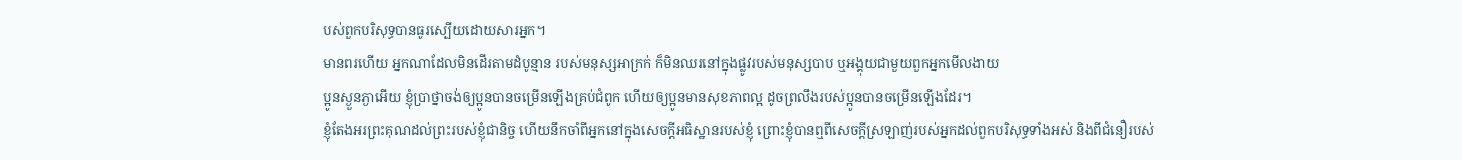បស់ពួកបរិសុទ្ធបានធូរស្បើយដោយសារអ្នក។
មានពរហើយ អ្នកណាដែលមិនដើរតាមដំបូន្មាន របស់មនុស្សអាក្រក់ ក៏មិនឈរនៅក្នុងផ្លូវរបស់មនុស្សបាប ឬអង្គុយជាមួយពួកអ្នកមើលងាយ
ប្អូនស្ងួនភ្ងាអើយ ខ្ញុំប្រាថ្នាចង់ឲ្យប្អូនបានចម្រើនឡើងគ្រប់ជំពូក ហើយឲ្យប្អូនមានសុខភាពល្អ ដូចព្រលឹងរបស់ប្អូនបានចម្រើនឡើងដែរ។
ខ្ញុំតែងអរព្រះគុណដល់ព្រះរបស់ខ្ញុំជានិច្ច ហើយនឹកចាំពីអ្នកនៅក្នុងសេចក្ដីអធិស្ឋានរបស់ខ្ញុំ ព្រោះខ្ញុំបានឮពីសេចក្ដីស្រឡាញ់របស់អ្នកដល់ពួកបរិសុទ្ធទាំងអស់ និងពីជំនឿរបស់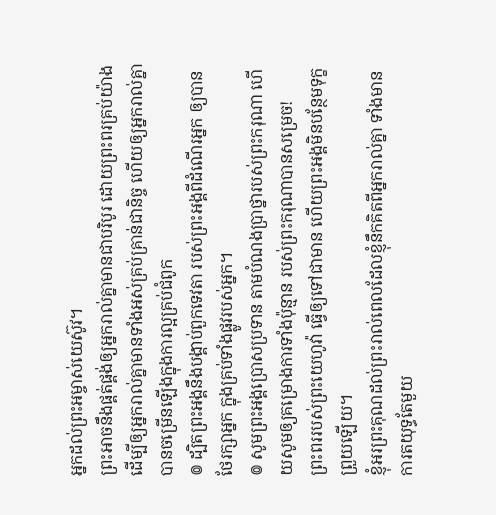អ្នកដល់ព្រះអម្ចាស់យេស៊ូវ។
ព្រះអាចនឹងផ្គត់ផ្គង់ឲ្យអ្នករាល់គ្នាមានជាបរិបូរ ដោយព្រះពរគ្រប់យ៉ាង ដើម្បីឲ្យអ្នករាល់គ្នាមានទាំងអស់គ្រប់គ្រាន់ជានិច្ច ហើយឲ្យអ្នករាល់គ្នាបានចម្រើនឡើងក្នុងការល្អគ្រប់ជំពូក
៙ ដ្បិតព្រះអង្គនឹងបង្គាប់ពួកទេវតា របស់ព្រះអង្គពីដំណើរអ្នក ឲ្យបានថែរក្សាអ្នក ក្នុងគ្រប់ទាំងផ្លូវរបស់អ្នក។
៙ សូមព្រះអង្គប្រោសប្រទាន តាមបំណងប្រាថ្នារបស់ព្រះករុណា ហើយសូមឲ្យគម្រោងការទាំងប៉ុន្មាន របស់ព្រះករុណាបានសម្រេច!
ព្រះពររបស់ព្រះយេហូវ៉ា ធ្វើឲ្យទៅជាមាន ហើយព្រះអង្គមិនបន្ថែមទុក្ខព្រួយឡើយ។
ខ្ញុំអរព្រះគុណដល់ព្រះរាល់ពេលដែលខ្ញុំនឹកគិតពីអ្នករាល់គ្នា ទាំងមានការតយុទ្ធតែមួយ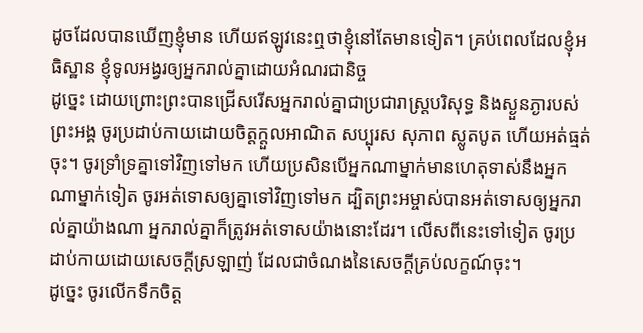ដូចដែលបានឃើញខ្ញុំមាន ហើយឥឡូវនេះឮថាខ្ញុំនៅតែមានទៀត។ គ្រប់ពេលដែលខ្ញុំអធិស្ឋាន ខ្ញុំទូលអង្វរឲ្យអ្នករាល់គ្នាដោយអំណរជានិច្ច
ដូច្នេះ ដោយព្រោះព្រះបានជ្រើសរើសអ្នករាល់គ្នាជាប្រជារាស្រ្តបរិសុទ្ធ និងស្ងួនភ្ងារបស់ព្រះអង្គ ចូរប្រដាប់កាយដោយចិត្តក្តួលអាណិត សប្បុរស សុភាព ស្លូតបូត ហើយអត់ធ្មត់ចុះ។ ចូរទ្រាំទ្រគ្នាទៅវិញទៅមក ហើយប្រសិនបើអ្នកណាម្នាក់មានហេតុទាស់នឹងអ្នកណាម្នាក់ទៀត ចូរអត់ទោសឲ្យគ្នាទៅវិញទៅមក ដ្បិតព្រះអម្ចាស់បានអត់ទោសឲ្យអ្នករាល់គ្នាយ៉ាងណា អ្នករាល់គ្នាក៏ត្រូវអត់ទោសយ៉ាងនោះដែរ។ លើសពីនេះទៅទៀត ចូរប្រដាប់កាយដោយសេចក្តីស្រឡាញ់ ដែលជាចំណងនៃសេចក្តីគ្រប់លក្ខណ៍ចុះ។
ដូច្នេះ ចូរលើកទឹកចិត្ត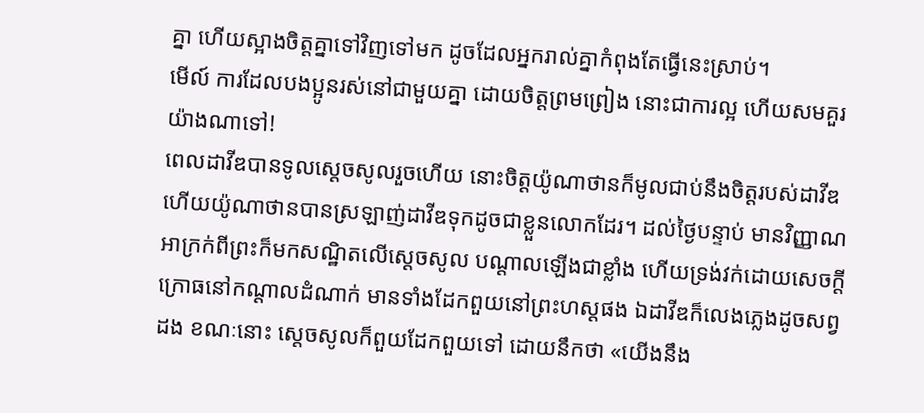គ្នា ហើយស្អាងចិត្តគ្នាទៅវិញទៅមក ដូចដែលអ្នករាល់គ្នាកំពុងតែធ្វើនេះស្រាប់។
មើល៍ ការដែលបងប្អូនរស់នៅជាមួយគ្នា ដោយចិត្តព្រមព្រៀង នោះជាការល្អ ហើយសមគួរយ៉ាងណាទៅ!
ពេលដាវីឌបានទូលស្ដេចសូលរួចហើយ នោះចិត្តយ៉ូណាថានក៏មូលជាប់នឹងចិត្តរបស់ដាវីឌ ហើយយ៉ូណាថានបានស្រឡាញ់ដាវីឌទុកដូចជាខ្លួនលោកដែរ។ ដល់ថ្ងៃបន្ទាប់ មានវិញ្ញាណអាក្រក់ពីព្រះក៏មកសណ្ឋិតលើស្ដេចសូល បណ្ដាលឡើងជាខ្លាំង ហើយទ្រង់វក់ដោយសេចក្ដីក្រោធនៅកណ្ដាលដំណាក់ មានទាំងដែកពួយនៅព្រះហស្តផង ឯដាវីឌក៏លេងភ្លេងដូចសព្វដង ខណៈនោះ ស្ដេចសូលក៏ពួយដែកពួយទៅ ដោយនឹកថា «យើងនឹង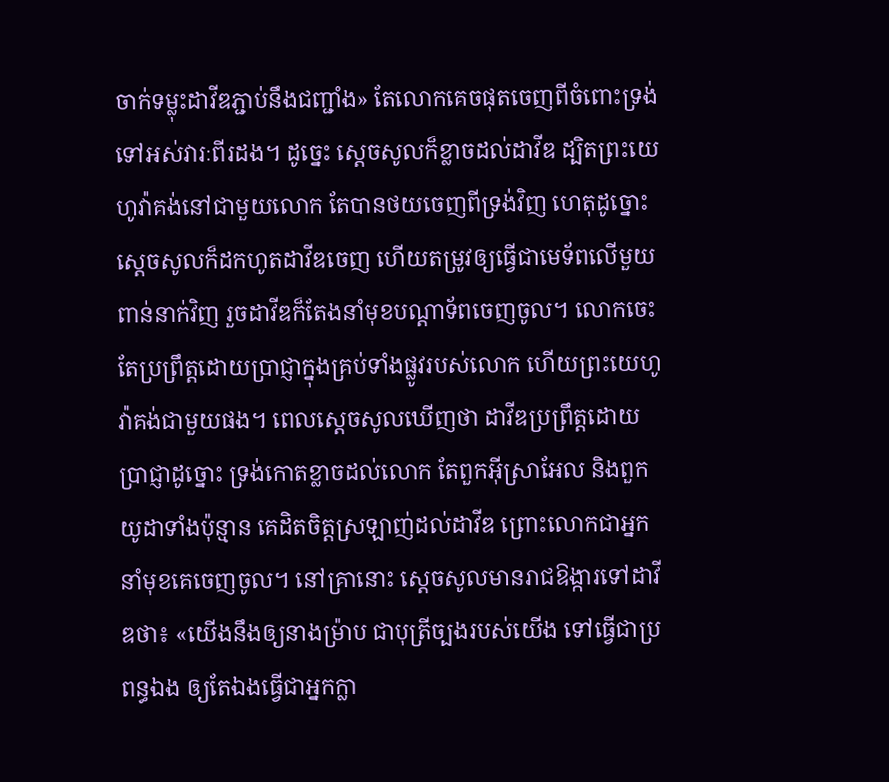ចាក់ទម្លុះដាវីឌភ្ជាប់នឹងជញ្ជាំង» តែលោកគេចផុតចេញពីចំពោះទ្រង់ទៅអស់វារៈពីរដង។ ដូច្នេះ ស្ដេចសូលក៏ខ្លាចដល់ដាវីឌ ដ្បិតព្រះយេហូវ៉ាគង់នៅជាមួយលោក តែបានថយចេញពីទ្រង់វិញ ហេតុដូច្នោះ ស្ដេចសូលក៏ដកហូតដាវីឌចេញ ហើយតម្រូវឲ្យធ្វើជាមេទ័ពលើមួយពាន់នាក់វិញ រួចដាវីឌក៏តែងនាំមុខបណ្ដាទ័ពចេញចូល។ លោកចេះតែប្រព្រឹត្តដោយប្រាជ្ញាក្នុងគ្រប់ទាំងផ្លូវរបស់លោក ហើយព្រះយេហូវ៉ាគង់ជាមួយផង។ ពេលស្ដេចសូលឃើញថា ដាវីឌប្រព្រឹត្តដោយប្រាជ្ញាដូច្នោះ ទ្រង់កោតខ្លាចដល់លោក តែពួកអ៊ីស្រាអែល និងពួកយូដាទាំងប៉ុន្មាន គេដិតចិត្តស្រឡាញ់ដល់ដាវីឌ ព្រោះលោកជាអ្នកនាំមុខគេចេញចូល។ នៅគ្រានោះ ស្ដេចសូលមានរាជឱង្ការទៅដាវីឌថា៖ «យើងនឹងឲ្យនាងម៉្រាប ជាបុត្រីច្បងរបស់យើង ទៅធ្វើជាប្រពន្ធឯង ឲ្យតែឯងធ្វើជាអ្នកក្លា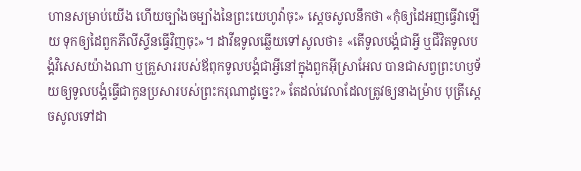ហានសម្រាប់យើង ហើយច្បាំងចម្បាំងនៃព្រះយេហូវ៉ាចុះ» ស្ដេចសូលនឹកថា «កុំឲ្យដៃអញធ្វើវាឡើយ ទុកឲ្យដៃពួកភីលីស្ទីនធ្វើវិញចុះ»។ ដាវីឌទូលឆ្លើយទៅសូលថា៖ «តើទូលបង្គំជាអ្វី ឬជីវិតទូលបង្គំវិសេសយ៉ាងណា ឬគ្រួសាររបស់ឪពុកទូលបង្គំជាអ្វីនៅក្នុងពួកអ៊ីស្រាអែល បានជាសព្វព្រះហឫទ័យឲ្យទូលបង្គំធ្វើជាកូនប្រសារបស់ព្រះករុណាដូច្នេះ?» តែដល់វេលាដែលត្រូវឲ្យនាងម៉្រាប បុត្រីស្ដេចសូលទៅដា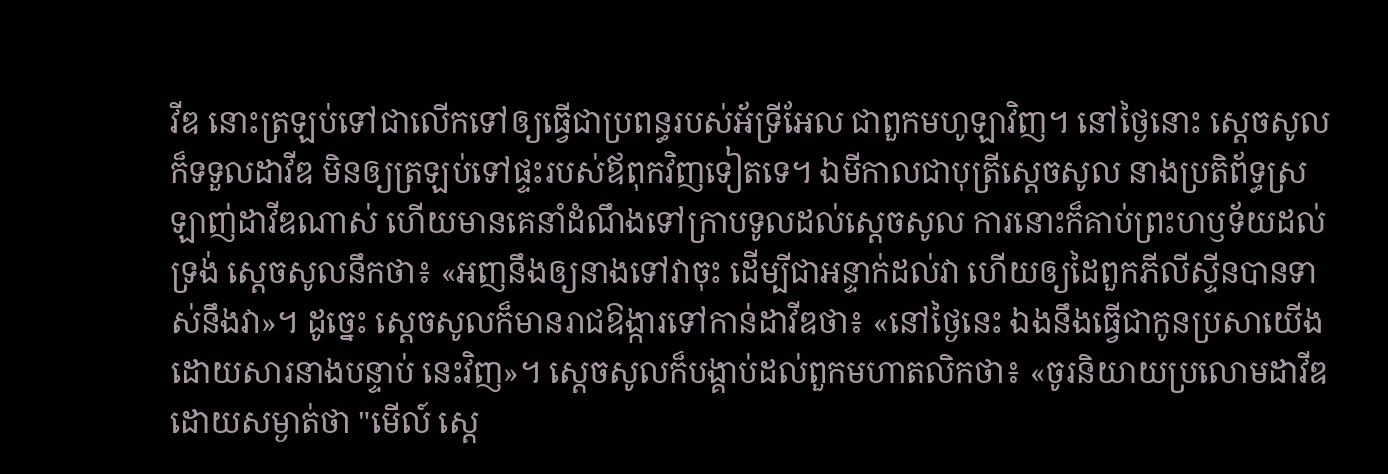វីឌ នោះត្រឡប់ទៅជាលើកទៅឲ្យធ្វើជាប្រពន្ធរបស់អ័ទ្រីអែល ជាពួកមហូឡាវិញ។ នៅថ្ងៃនោះ ស្ដេចសូលក៏ទទួលដាវីឌ មិនឲ្យត្រឡប់ទៅផ្ទះរបស់ឪពុកវិញទៀតទេ។ ឯមីកាលជាបុត្រីស្ដេចសូល នាងប្រតិព័ទ្ធស្រឡាញ់ដាវីឌណាស់ ហើយមានគេនាំដំណឹងទៅក្រាបទូលដល់ស្ដេចសូល ការនោះក៏គាប់ព្រះហឫទ័យដល់ទ្រង់ ស្ដេចសូលនឹកថា៖ «អញនឹងឲ្យនាងទៅវាចុះ ដើម្បីជាអន្ទាក់ដល់វា ហើយឲ្យដៃពួកភីលីស្ទីនបានទាស់នឹងវា»។ ដូច្នេះ ស្ដេចសូលក៏មានរាជឱង្ការទៅកាន់ដាវីឌថា៖ «នៅថ្ងៃនេះ ឯងនឹងធ្វើជាកូនប្រសាយើង ដោយសារនាងបន្ទាប់ នេះវិញ»។ ស្ដេចសូលក៏បង្គាប់ដល់ពួកមហាតលិកថា៖ «ចូរនិយាយប្រលោមដាវីឌដោយសម្ងាត់ថា "មើល៍ ស្តេ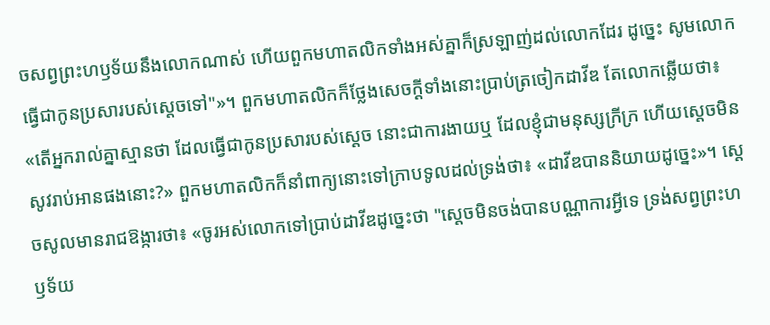ចសព្វព្រះហឫទ័យនឹងលោកណាស់ ហើយពួកមហាតលិកទាំងអស់គ្នាក៏ស្រឡាញ់ដល់លោកដែរ ដូច្នេះ សូមលោកធ្វើជាកូនប្រសារបស់ស្តេចទៅ"»។ ពួកមហាតលិកក៏ថ្លែងសេចក្ដីទាំងនោះប្រាប់ត្រចៀកដាវីឌ តែលោកឆ្លើយថា៖ «តើអ្នករាល់គ្នាស្មានថា ដែលធ្វើជាកូនប្រសារបស់ស្តេច នោះជាការងាយឬ ដែលខ្ញុំជាមនុស្សក្រីក្រ ហើយស្តេចមិនសូវរាប់អានផងនោះ?» ពួកមហាតលិកក៏នាំពាក្យនោះទៅក្រាបទូលដល់ទ្រង់ថា៖ «ដាវីឌបាននិយាយដូច្នេះ»។ ស្ដេចសូលមានរាជឱង្ការថា៖ «ចូរអស់លោកទៅប្រាប់ដាវីឌដូច្នេះថា "ស្តេចមិនចង់បានបណ្ណាការអ្វីទេ ទ្រង់សព្វព្រះហឫទ័យ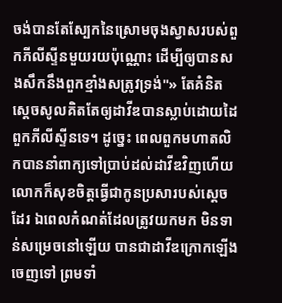ចង់បានតែស្បែកនៃស្រោមចុងស្វាសរបស់ពួកភីលីស្ទីនមួយរយប៉ុណ្ណោះ ដើម្បីឲ្យបានសងសឹកនឹងពួកខ្មាំងសត្រូវទ្រង់"» តែគំនិតស្ដេចសូលគិតតែឲ្យដាវីឌបានស្លាប់ដោយដៃពួកភីលីស្ទីនទេ។ ដូច្នេះ ពេលពួកមហាតលិកបាននាំពាក្យទៅប្រាប់ដល់ដាវីឌវិញហើយ លោកក៏សុខចិត្តធ្វើជាកូនប្រសារបស់ស្តេចដែរ ឯពេលកំណត់ដែលត្រូវយកមក មិនទាន់សម្រេចនៅឡើយ បានជាដាវីឌក្រោកឡើងចេញទៅ ព្រមទាំ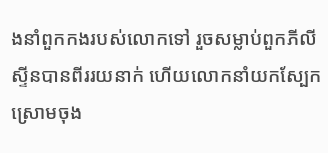ងនាំពួកកងរបស់លោកទៅ រួចសម្លាប់ពួកភីលីស្ទីនបានពីររយនាក់ ហើយលោកនាំយកស្បែកស្រោមចុង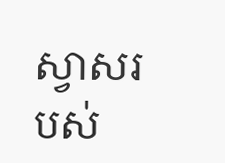ស្វាសរបស់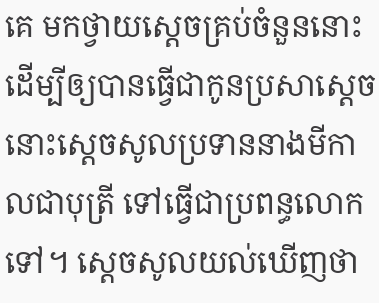គេ មកថ្វាយស្តេចគ្រប់ចំនួននោះ ដើម្បីឲ្យបានធ្វើជាកូនប្រសាស្តេច នោះស្ដេចសូលប្រទាននាងមីកាលជាបុត្រី ទៅធ្វើជាប្រពន្ធលោកទៅ។ ស្ដេចសូលយល់ឃើញថា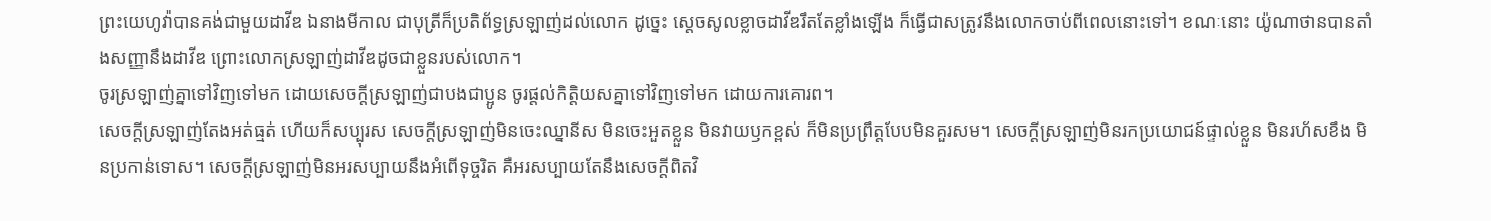ព្រះយេហូវ៉ាបានគង់ជាមួយដាវីឌ ឯនាងមីកាល ជាបុត្រីក៏ប្រតិព័ទ្ធស្រឡាញ់ដល់លោក ដូច្នេះ ស្ដេចសូលខ្លាចដាវីឌរឹតតែខ្លាំងឡើង ក៏ធ្វើជាសត្រូវនឹងលោកចាប់ពីពេលនោះទៅ។ ខណៈនោះ យ៉ូណាថានបានតាំងសញ្ញានឹងដាវីឌ ព្រោះលោកស្រឡាញ់ដាវីឌដូចជាខ្លួនរបស់លោក។
ចូរស្រឡាញ់គ្នាទៅវិញទៅមក ដោយសេចក្ដីស្រឡាញ់ជាបងជាប្អូន ចូរផ្តល់កិត្តិយសគ្នាទៅវិញទៅមក ដោយការគោរព។
សេចក្តីស្រឡាញ់តែងអត់ធ្មត់ ហើយក៏សប្បុរស សេចក្តីស្រឡាញ់មិនចេះឈ្នានីស មិនចេះអួតខ្លួន មិនវាយឫកខ្ពស់ ក៏មិនប្រព្រឹត្តបែបមិនគួរសម។ សេចក្ដីស្រឡាញ់មិនរកប្រយោជន៍ផ្ទាល់ខ្លួន មិនរហ័សខឹង មិនប្រកាន់ទោស។ សេចក្ដីស្រឡាញ់មិនអរសប្បាយនឹងអំពើទុច្ចរិត គឺអរសប្បាយតែនឹងសេចក្តីពិតវិ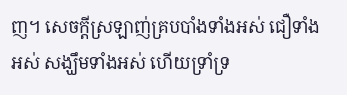ញ។ សេចក្ដីស្រឡាញ់គ្របបាំងទាំងអស់ ជឿទាំងអស់ សង្ឃឹមទាំងអស់ ហើយទ្រាំទ្រ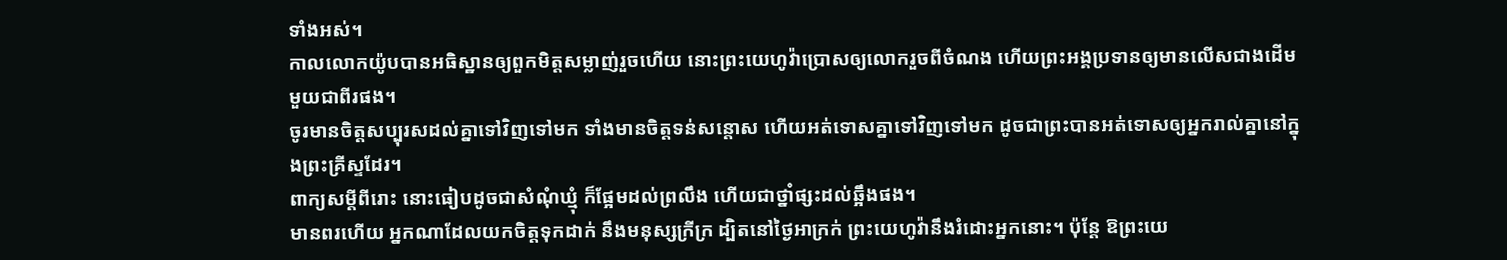ទាំងអស់។
កាលលោកយ៉ូបបានអធិស្ឋានឲ្យពួកមិត្តសម្លាញ់រួចហើយ នោះព្រះយេហូវ៉ាប្រោសឲ្យលោករួចពីចំណង ហើយព្រះអង្គប្រទានឲ្យមានលើសជាងដើមមួយជាពីរផង។
ចូរមានចិត្តសប្បុរសដល់គ្នាទៅវិញទៅមក ទាំងមានចិត្តទន់សន្តោស ហើយអត់ទោសគ្នាទៅវិញទៅមក ដូចជាព្រះបានអត់ទោសឲ្យអ្នករាល់គ្នានៅក្នុងព្រះគ្រីស្ទដែរ។
ពាក្យសម្ដីពីរោះ នោះធៀបដូចជាសំណុំឃ្មុំ ក៏ផ្អែមដល់ព្រលឹង ហើយជាថ្នាំផ្សះដល់ឆ្អឹងផង។
មានពរហើយ អ្នកណាដែលយកចិត្តទុកដាក់ នឹងមនុស្សក្រីក្រ ដ្បិតនៅថ្ងៃអាក្រក់ ព្រះយេហូវ៉ានឹងរំដោះអ្នកនោះ។ ប៉ុន្ដែ ឱព្រះយេ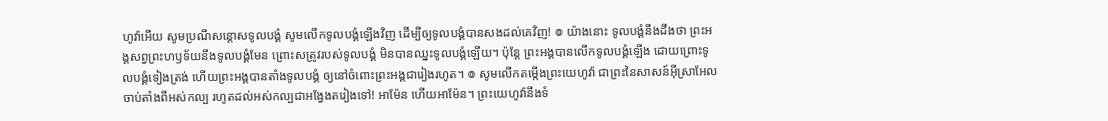ហូវ៉ាអើយ សូមប្រណីសន្ដោសទូលបង្គំ សូមលើកទូលបង្គំឡើងវិញ ដើម្បីឲ្យទូលបង្គំបានសងដល់គេវិញ! ៙ យ៉ាងនោះ ទូលបង្គំនឹងដឹងថា ព្រះអង្គសព្វព្រះហឫទ័យនឹងទូលបង្គំមែន ព្រោះសត្រូវរបស់ទូលបង្គំ មិនបានឈ្នះទូលបង្គំឡើយ។ ប៉ុន្ដែ ព្រះអង្គបានលើកទូលបង្គំឡើង ដោយព្រោះទូលបង្គំទៀងត្រង់ ហើយព្រះអង្គបានតាំងទូលបង្គំ ឲ្យនៅចំពោះព្រះអង្គជារៀងរហូត។ ៙ សូមលើកតម្កើងព្រះយេហូវ៉ា ជាព្រះនៃសាសន៍អ៊ីស្រាអែល ចាប់តាំងពីអស់កល្ប រហូតដល់អស់កល្បជាអង្វែងតរៀងទៅ! អាម៉ែន ហើយអាម៉ែន។ ព្រះយេហូវ៉ានឹងទំ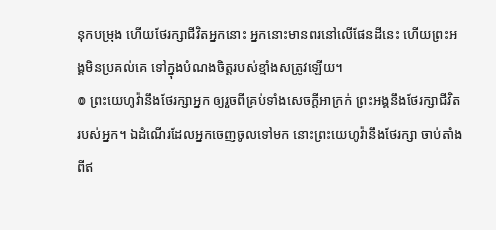នុកបម្រុង ហើយថែរក្សាជីវិតអ្នកនោះ អ្នកនោះមានពរនៅលើផែនដីនេះ ហើយព្រះអង្គមិនប្រគល់គេ ទៅក្នុងបំណងចិត្តរបស់ខ្មាំងសត្រូវឡើយ។
៙ ព្រះយេហូវ៉ានឹងថែរក្សាអ្នក ឲ្យរួចពីគ្រប់ទាំងសេចក្ដីអាក្រក់ ព្រះអង្គនឹងថែរក្សាជីវិតរបស់អ្នក។ ឯដំណើរដែលអ្នកចេញចូលទៅមក នោះព្រះយេហូវ៉ានឹងថែរក្សា ចាប់តាំងពីឥ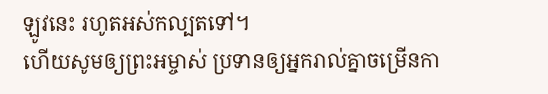ឡូវនេះ រហូតអស់កល្បតទៅ។
ហើយសូមឲ្យព្រះអម្ចាស់ ប្រទានឲ្យអ្នករាល់គ្នាចម្រើនកា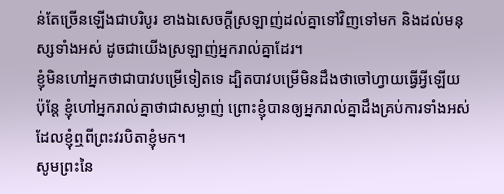ន់តែច្រើនឡើងជាបរិបូរ ខាងឯសេចក្ដីស្រឡាញ់ដល់គ្នាទៅវិញទៅមក និងដល់មនុស្សទាំងអស់ ដូចជាយើងស្រឡាញ់អ្នករាល់គ្នាដែរ។
ខ្ញុំមិនហៅអ្នកថាជាបាវបម្រើទៀតទេ ដ្បិតបាវបម្រើមិនដឹងថាចៅហ្វាយធ្វើអ្វីឡើយ ប៉ុន្តែ ខ្ញុំហៅអ្នករាល់គ្នាថាជាសម្លាញ់ ព្រោះខ្ញុំបានឲ្យអ្នករាល់គ្នាដឹងគ្រប់ការទាំងអស់ ដែលខ្ញុំឮពីព្រះវរបិតាខ្ញុំមក។
សូមព្រះនៃ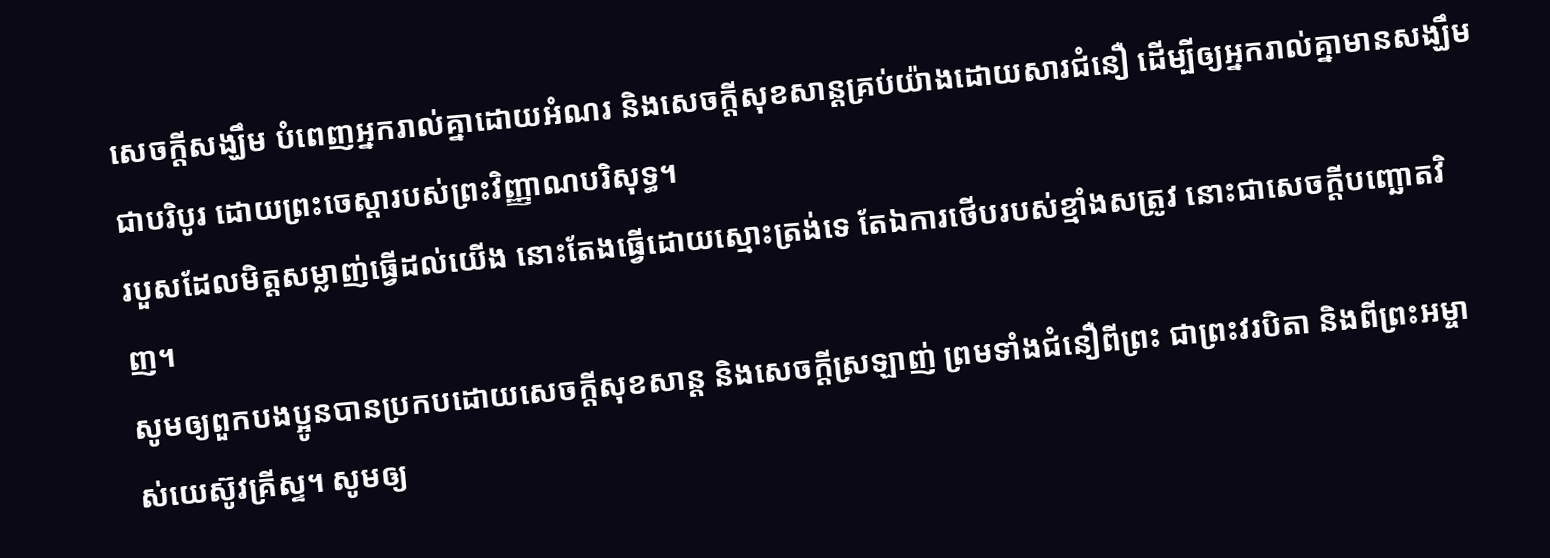សេចក្តីសង្ឃឹម បំពេញអ្នករាល់គ្នាដោយអំណរ និងសេចក្តីសុខសាន្តគ្រប់យ៉ាងដោយសារជំនឿ ដើម្បីឲ្យអ្នករាល់គ្នាមានសង្ឃឹមជាបរិបូរ ដោយព្រះចេស្តារបស់ព្រះវិញ្ញាណបរិសុទ្ធ។
របួសដែលមិត្តសម្លាញ់ធ្វើដល់យើង នោះតែងធ្វើដោយស្មោះត្រង់ទេ តែឯការថើបរបស់ខ្មាំងសត្រូវ នោះជាសេចក្ដីបញ្ឆោតវិញ។
សូមឲ្យពួកបងប្អូនបានប្រកបដោយសេចក្តីសុខសាន្ត និងសេចក្តីស្រឡាញ់ ព្រមទាំងជំនឿពីព្រះ ជាព្រះវរបិតា និងពីព្រះអម្ចាស់យេស៊ូវគ្រីស្ទ។ សូមឲ្យ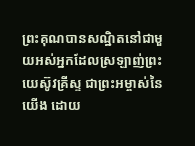ព្រះគុណបានសណ្ឋិតនៅជាមួយអស់អ្នកដែលស្រឡាញ់ព្រះយេស៊ូវគ្រីស្ទ ជាព្រះអម្ចាស់នៃយើង ដោយ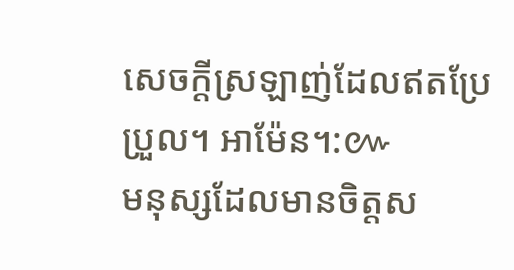សេចក្ដីស្រឡាញ់ដែលឥតប្រែប្រួល។ អាម៉ែន។:៚
មនុស្សដែលមានចិត្តស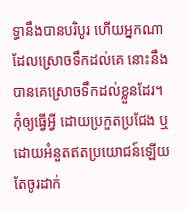ទ្ធានឹងបានបរិបូរ ហើយអ្នកណាដែលស្រោចទឹកដល់គេ នោះនឹងបានគេស្រោចទឹកដល់ខ្លួនដែរ។
កុំឲ្យធ្វើអ្វី ដោយប្រកួតប្រជែង ឬដោយអំនួតឥតប្រយោជន៍ឡើយ តែចូរដាក់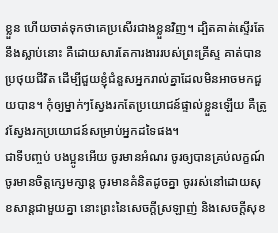ខ្លួន ហើយចាត់ទុកថាគេប្រសើរជាងខ្លួនវិញ។ ដ្បិតគាត់ស្ទើរតែនឹងស្លាប់នោះ គឺដោយសារតែការងាររបស់ព្រះគ្រីស្ទ គាត់បានប្រថុយជីវិត ដើម្បីជួយខ្ញុំជំនួសអ្នករាល់គ្នាដែលមិនអាចមកជួយបាន។ កុំឲ្យម្នាក់ៗស្វែងរកតែប្រយោជន៍ផ្ទាល់ខ្លួនឡើយ គឺត្រូវស្វែងរកប្រយោជន៍សម្រាប់អ្នកដទៃផង។
ជាទីបញ្ចប់ បងប្អូនអើយ ចូរមានអំណរ ចូរឲ្យបានគ្រប់លក្ខណ៍ ចូរមានចិត្តក្សេមក្សាន្ត ចូរមានគំនិតដូចគ្នា ចូររស់នៅដោយសុខសាន្តជាមួយគ្នា នោះព្រះនៃសេចក្តីស្រឡាញ់ និងសេចក្តីសុខ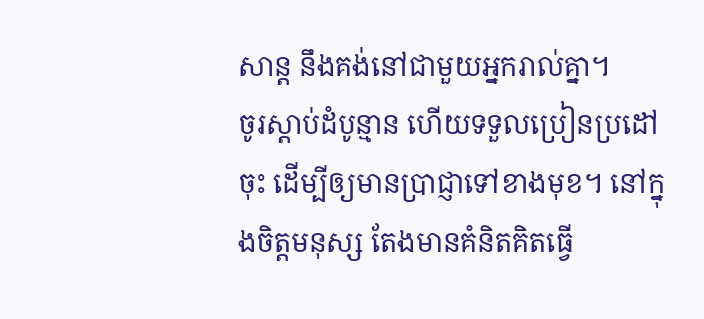សាន្ត នឹងគង់នៅជាមួយអ្នករាល់គ្នា។
ចូរស្តាប់ដំបូន្មាន ហើយទទួលប្រៀនប្រដៅចុះ ដើម្បីឲ្យមានប្រាជ្ញាទៅខាងមុខ។ នៅក្នុងចិត្តមនុស្ស តែងមានគំនិតគិតធ្វើ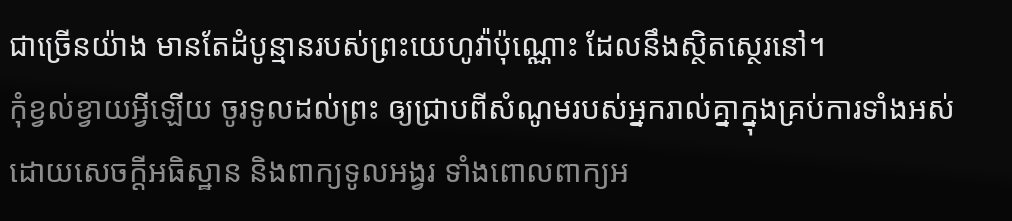ជាច្រើនយ៉ាង មានតែដំបូន្មានរបស់ព្រះយេហូវ៉ាប៉ុណ្ណោះ ដែលនឹងស្ថិតស្ថេរនៅ។
កុំខ្វល់ខ្វាយអ្វីឡើយ ចូរទូលដល់ព្រះ ឲ្យជ្រាបពីសំណូមរបស់អ្នករាល់គ្នាក្នុងគ្រប់ការទាំងអស់ ដោយសេចក្ដីអធិស្ឋាន និងពាក្យទូលអង្វរ ទាំងពោលពាក្យអ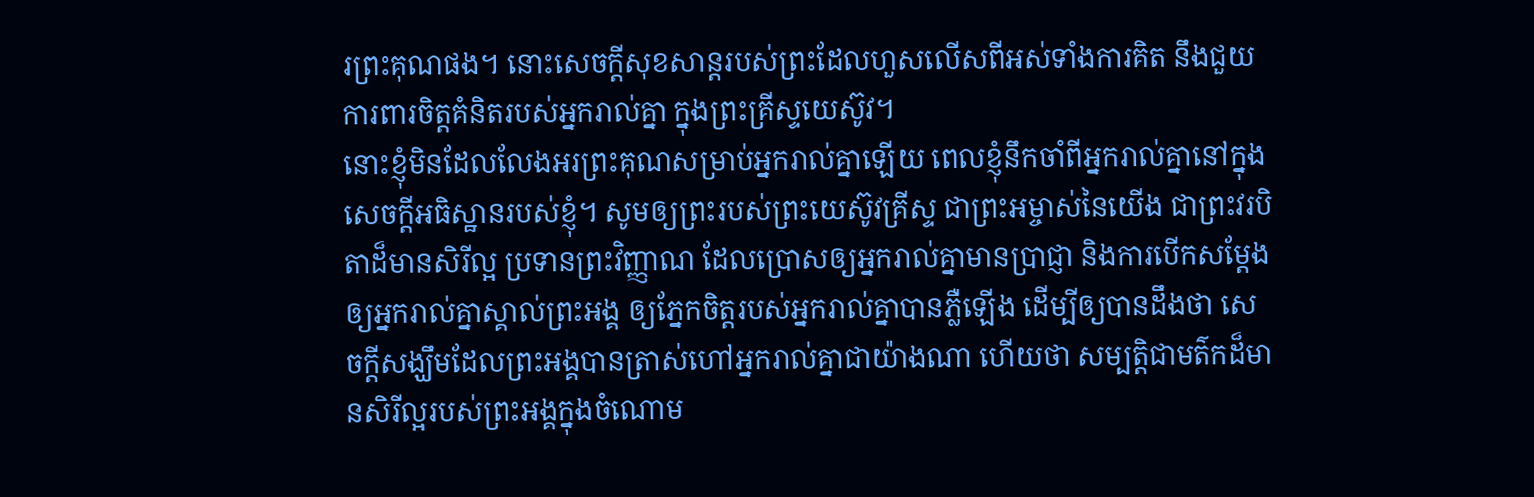រព្រះគុណផង។ នោះសេចក្ដីសុខសាន្តរបស់ព្រះដែលហួសលើសពីអស់ទាំងការគិត នឹងជួយការពារចិត្តគំនិតរបស់អ្នករាល់គ្នា ក្នុងព្រះគ្រីស្ទយេស៊ូវ។
នោះខ្ញុំមិនដែលលែងអរព្រះគុណសម្រាប់អ្នករាល់គ្នាឡើយ ពេលខ្ញុំនឹកចាំពីអ្នករាល់គ្នានៅក្នុងសេចក្តីអធិស្ឋានរបស់ខ្ញុំ។ សូមឲ្យព្រះរបស់ព្រះយេស៊ូវគ្រីស្ទ ជាព្រះអម្ចាស់នៃយើង ជាព្រះវរបិតាដ៏មានសិរីល្អ ប្រទានព្រះវិញ្ញាណ ដែលប្រោសឲ្យអ្នករាល់គ្នាមានប្រាជ្ញា និងការបើកសម្ដែងឲ្យអ្នករាល់គ្នាស្គាល់ព្រះអង្គ ឲ្យភ្នែកចិត្តរបស់អ្នករាល់គ្នាបានភ្លឺឡើង ដើម្បីឲ្យបានដឹងថា សេចក្ដីសង្ឃឹមដែលព្រះអង្គបានត្រាស់ហៅអ្នករាល់គ្នាជាយ៉ាងណា ហើយថា សម្បត្តិជាមត៌កដ៏មានសិរីល្អរបស់ព្រះអង្គក្នុងចំណោម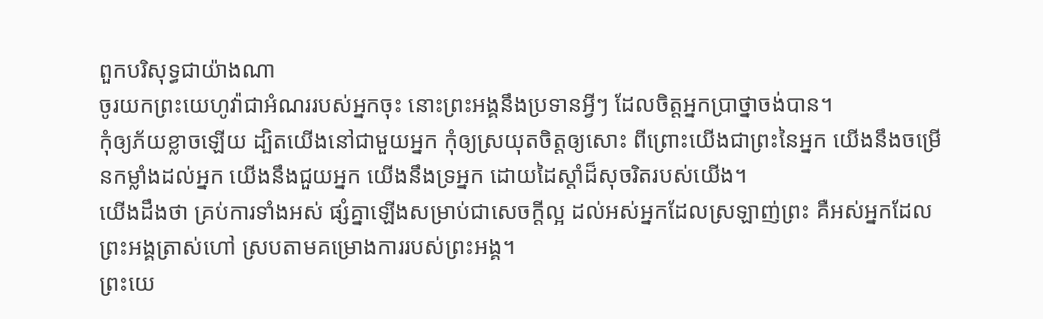ពួកបរិសុទ្ធជាយ៉ាងណា
ចូរយកព្រះយេហូវ៉ាជាអំណររបស់អ្នកចុះ នោះព្រះអង្គនឹងប្រទានអ្វីៗ ដែលចិត្តអ្នកប្រាថ្នាចង់បាន។
កុំឲ្យភ័យខ្លាចឡើយ ដ្បិតយើងនៅជាមួយអ្នក កុំឲ្យស្រយុតចិត្តឲ្យសោះ ពីព្រោះយើងជាព្រះនៃអ្នក យើងនឹងចម្រើនកម្លាំងដល់អ្នក យើងនឹងជួយអ្នក យើងនឹងទ្រអ្នក ដោយដៃស្តាំដ៏សុចរិតរបស់យើង។
យើងដឹងថា គ្រប់ការទាំងអស់ ផ្សំគ្នាឡើងសម្រាប់ជាសេចក្តីល្អ ដល់អស់អ្នកដែលស្រឡាញ់ព្រះ គឺអស់អ្នកដែលព្រះអង្គត្រាស់ហៅ ស្របតាមគម្រោងការរបស់ព្រះអង្គ។
ព្រះយេ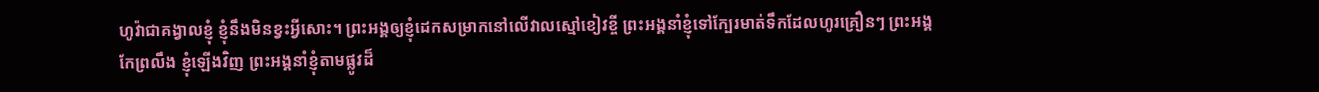ហូវ៉ាជាគង្វាលខ្ញុំ ខ្ញុំនឹងមិនខ្វះអ្វីសោះ។ ព្រះអង្គឲ្យខ្ញុំដេកសម្រាកនៅលើវាលស្មៅខៀវខ្ចី ព្រះអង្គនាំខ្ញុំទៅក្បែរមាត់ទឹកដែលហូរគ្រឿនៗ ព្រះអង្គកែព្រលឹង ខ្ញុំឡើងវិញ ព្រះអង្គនាំខ្ញុំតាមផ្លូវដ៏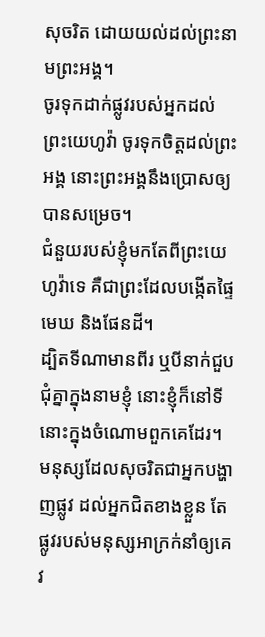សុចរិត ដោយយល់ដល់ព្រះនាមព្រះអង្គ។
ចូរទុកដាក់ផ្លូវរបស់អ្នកដល់ព្រះយេហូវ៉ា ចូរទុកចិត្តដល់ព្រះអង្គ នោះព្រះអង្គនឹងប្រោសឲ្យបានសម្រេច។
ជំនួយរបស់ខ្ញុំមកតែពីព្រះយេហូវ៉ាទេ គឺជាព្រះដែលបង្កើតផ្ទៃមេឃ និងផែនដី។
ដ្បិតទីណាមានពីរ ឬបីនាក់ជួបជុំគ្នាក្នុងនាមខ្ញុំ នោះខ្ញុំក៏នៅទីនោះក្នុងចំណោមពួកគេដែរ។
មនុស្សដែលសុចរិតជាអ្នកបង្ហាញផ្លូវ ដល់អ្នកជិតខាងខ្លួន តែផ្លូវរបស់មនុស្សអាក្រក់នាំឲ្យគេវ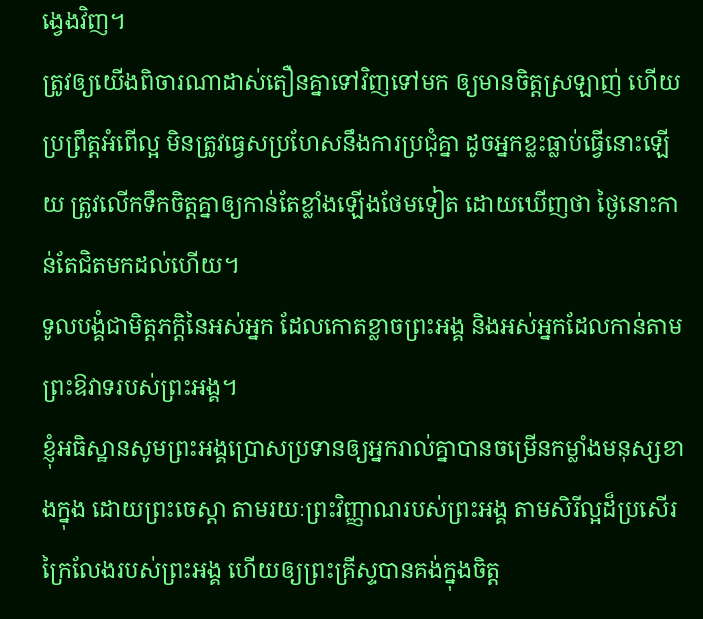ង្វេងវិញ។
ត្រូវឲ្យយើងពិចារណាដាស់តឿនគ្នាទៅវិញទៅមក ឲ្យមានចិត្តស្រឡាញ់ ហើយប្រព្រឹត្តអំពើល្អ មិនត្រូវធ្វេសប្រហែសនឹងការប្រជុំគ្នា ដូចអ្នកខ្លះធ្លាប់ធ្វើនោះឡើយ ត្រូវលើកទឹកចិត្តគ្នាឲ្យកាន់តែខ្លាំងឡើងថែមទៀត ដោយឃើញថា ថ្ងៃនោះកាន់តែជិតមកដល់ហើយ។
ទូលបង្គំជាមិត្តភក្តិនៃអស់អ្នក ដែលកោតខ្លាចព្រះអង្គ និងអស់អ្នកដែលកាន់តាម ព្រះឱវាទរបស់ព្រះអង្គ។
ខ្ញុំអធិស្ឋានសូមព្រះអង្គប្រោសប្រទានឲ្យអ្នករាល់គ្នាបានចម្រើនកម្លាំងមនុស្សខាងក្នុង ដោយព្រះចេស្ដា តាមរយៈព្រះវិញ្ញាណរបស់ព្រះអង្គ តាមសិរីល្អដ៏ប្រសើរក្រៃលែងរបស់ព្រះអង្គ ហើយឲ្យព្រះគ្រីស្ទបានគង់ក្នុងចិត្ត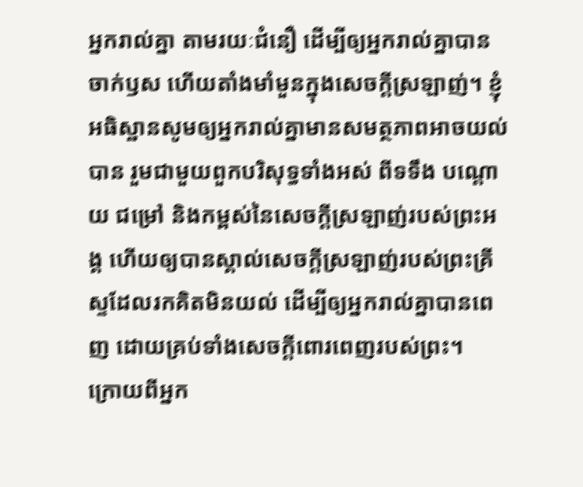អ្នករាល់គ្នា តាមរយៈជំនឿ ដើម្បីឲ្យអ្នករាល់គ្នាបានចាក់ឫស ហើយតាំងមាំមួនក្នុងសេចក្តីស្រឡាញ់។ ខ្ញុំអធិស្ឋានសូមឲ្យអ្នករាល់គ្នាមានសមត្ថភាពអាចយល់បាន រួមជាមួយពួកបរិសុទ្ធទាំងអស់ ពីទទឹង បណ្តោយ ជម្រៅ និងកម្ពស់នៃសេចក្តីស្រឡាញ់របស់ព្រះអង្គ ហើយឲ្យបានស្គាល់សេចក្តីស្រឡាញ់របស់ព្រះគ្រីស្ទដែលរកគិតមិនយល់ ដើម្បីឲ្យអ្នករាល់គ្នាបានពេញ ដោយគ្រប់ទាំងសេចក្តីពោរពេញរបស់ព្រះ។
ក្រោយពីអ្នក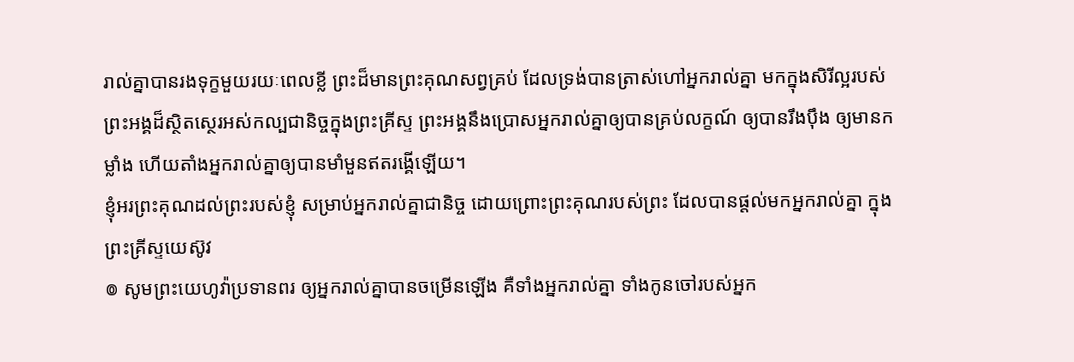រាល់គ្នាបានរងទុក្ខមួយរយៈពេលខ្លី ព្រះដ៏មានព្រះគុណសព្វគ្រប់ ដែលទ្រង់បានត្រាស់ហៅអ្នករាល់គ្នា មកក្នុងសិរីល្អរបស់ព្រះអង្គដ៏ស្ថិតស្ថេរអស់កល្បជានិច្ចក្នុងព្រះគ្រីស្ទ ព្រះអង្គនឹងប្រោសអ្នករាល់គ្នាឲ្យបានគ្រប់លក្ខណ៍ ឲ្យបានរឹងប៉ឹង ឲ្យមានកម្លាំង ហើយតាំងអ្នករាល់គ្នាឲ្យបានមាំមួនឥតរង្គើឡើយ។
ខ្ញុំអរព្រះគុណដល់ព្រះរបស់ខ្ញុំ សម្រាប់អ្នករាល់គ្នាជានិច្ច ដោយព្រោះព្រះគុណរបស់ព្រះ ដែលបានផ្តល់មកអ្នករាល់គ្នា ក្នុងព្រះគ្រីស្ទយេស៊ូវ
៙ សូមព្រះយេហូវ៉ាប្រទានពរ ឲ្យអ្នករាល់គ្នាបានចម្រើនឡើង គឺទាំងអ្នករាល់គ្នា ទាំងកូនចៅរបស់អ្នក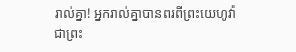រាល់គ្នា! អ្នករាល់គ្នាបានពរពីព្រះយេហូវ៉ា ជាព្រះ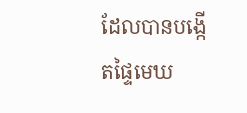ដែលបានបង្កើតផ្ទៃមេឃ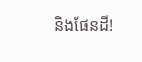និងផែនដី!